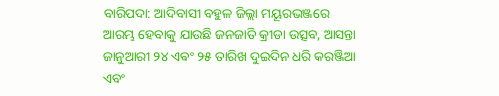ବାରିପଦା: ଆଦିବାସୀ ବହୁଳ ଜିଲ୍ଲା ମୟୂରଭଞ୍ଜରେ ଆରମ୍ଭ ହେବାକୁ ଯାଉଛି ଜନଜାତି କ୍ରୀଡା ଉତ୍ସବ, ଆସନ୍ତା ଜାନୁଆରୀ ୨୪ ଏଵଂ ୨୫ ତାରିଖ ଦୁଇଦିନ ଧରି କରଞ୍ଜିଆ ଏବଂ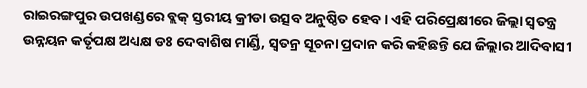ରାଇରଙ୍ଗପୁର ଉପଖଣ୍ଡରେ ବ୍ଲକ୍ ସ୍ତରୀୟ କ୍ରୀଡା ଉତ୍ସବ ଅନୁଷ୍ଠିତ ହେବ। ଏହି ପରିପ୍ରେକ୍ଷୀରେ ଜିଲ୍ଲା ସ୍ୱତନ୍ତ୍ର ଉନ୍ନୟନ କର୍ତୃପକ୍ଷ ଅଧ୍ୟକ୍ଷ ଡଃ ଦେବାଶିଷ ମାର୍ଣ୍ଡି, ସ୍ୱତନ୍ର ସୂଚନା ପ୍ରଦାନ କରି କହିଛନ୍ତି ଯେ ଜିଲ୍ଲାର ଆଦିବାସୀ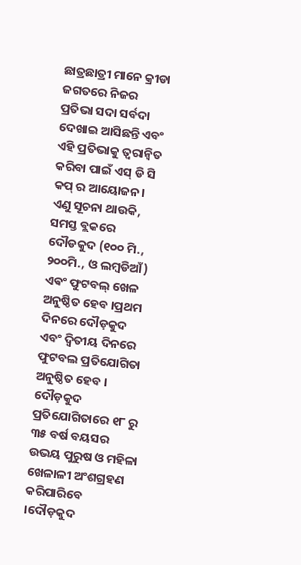ଛାତ୍ରଛାତ୍ରୀ ମାନେ କ୍ରୀଡା ଜଗତରେ ନିଜର ପ୍ରତିଭା ସଦା ସର୍ବଦା ଦେଖାଇ ଆସିଛନ୍ତି ଏବଂ ଏହି ପ୍ରତିଭାକୁ ତ୍ୱରାନ୍ୱିତ କରିବା ପାଇଁ ଏସ୍ ଡି ସି କପ୍ ର ଆୟୋଜନ। ଏଣୁ ସୂଚନା ଥାଉକି, ସମସ୍ତ ବ୍ଲକରେ ଦୌଡକୁଦ (୧୦୦ ମି., ୨୦୦ମି., ଓ ଲମ୍ବଡିଆଁ) ଏଵଂ ଫୁଟବଲ୍ ଖେଳ ଅନୁଷ୍ଠିତ ହେବ ।ପ୍ରଥମ ଦିନରେ ଦୌଡ଼କୁଦ ଏବଂ ଦ୍ଵିତୀୟ ଦିନରେ ଫୁଟବଲ ପ୍ରତିଯୋଗିତା ଅନୁଷ୍ଠିତ ହେବ । ଦୌଡ଼କୁଦ ପ୍ରତିଯୋଗିତାରେ ୧୮ ରୁ ୩୫ ବର୍ଷ ବୟସର ଉଭୟ ପୁରୁଷ ଓ ମହିଳା ଖେଳାଳୀ ଅଂଶଗ୍ରହଣ କରିପାରିବେ ।ଦୌଡ଼କୁଦ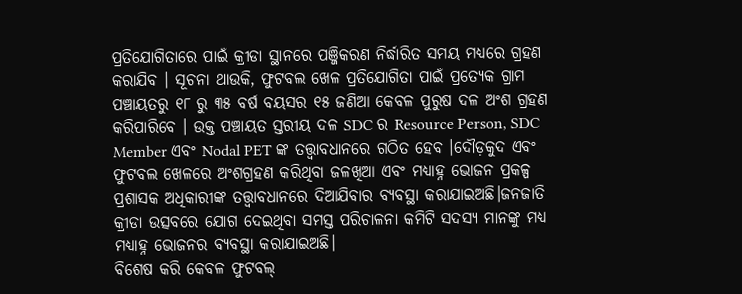ପ୍ରତିଯୋଗିତାରେ ପାଇଁ କ୍ରୀଡା ସ୍ଥାନରେ ପଞ୍ଜିକରଣ ନିର୍ଦ୍ଧାରିତ ସମୟ ମଧ୍ୟରେ ଗ୍ରହଣ କରାଯିବ । ସୂଚନା ଥାଉକି, ଫୁଟବଲ ଖେଳ ପ୍ରତିଯୋଗିତା ପାଇଁ ପ୍ରତ୍ୟେକ ଗ୍ରାମ ପଞ୍ଚାୟତରୁ ୧୮ ରୁ ୩୫ ବର୍ଷ ବୟସର ୧୫ ଜଣିଆ କେବଳ ପୁରୁଷ ଦଳ ଅଂଶ ଗ୍ରହଣ କରିପାରିବେ । ଉକ୍ତ ପଞ୍ଚାୟତ ସ୍ତରୀୟ ଦଳ SDC ର Resource Person, SDC Member ଏବଂ Nodal PET ଙ୍କ ତତ୍ତ୍ଵାବଧାନରେ ଗଠିତ ହେବ ।ଦୌଡ଼କୁଦ ଏବଂ ଫୁଟବଲ ଖେଳରେ ଅଂଶଗ୍ରହଣ କରିଥିବା ଜଳଖିଆ ଏବଂ ମଧ୍ୟାହ୍ନ ଭୋଜନ ପ୍ରକଳ୍ପ ପ୍ରଶାସକ ଅଧିକାରୀଙ୍କ ତତ୍ତ୍ଵାବଧାନରେ ଦିଆଯିବାର ବ୍ୟବସ୍ଥା କରାଯାଇଅଛି।ଜନଜାତି କ୍ରୀଡା ଉତ୍ସବରେ ଯୋଗ ଦେଇଥିବା ସମସ୍ତ ପରିଚାଳନା କମିଟି ସଦସ୍ୟ ମାନଙ୍କୁ ମଧ୍ୟ ମଧ୍ୟାହ୍ନ ଭୋଜନର ବ୍ୟବସ୍ଥା କରାଯାଇଅଛି।
ବିଶେଷ କରି କେବଳ ଫୁଟବଲ୍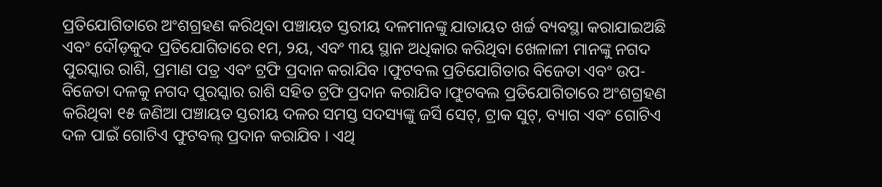ପ୍ରତିଯୋଗିତାରେ ଅଂଶଗ୍ରହଣ କରିଥିବା ପଞ୍ଚାୟତ ସ୍ତରୀୟ ଦଳମାନଙ୍କୁ ଯାତାୟତ ଖର୍ଚ୍ଚ ବ୍ୟବସ୍ଥା କରାଯାଇଅଛି ଏବଂ ଦୌଡ଼କୁଦ ପ୍ରତିଯୋଗିତାରେ ୧ମ, ୨ୟ, ଏବଂ ୩ୟ ସ୍ଥାନ ଅଧିକାର କରିଥିବା ଖେଳାଳୀ ମାନଙ୍କୁ ନଗଦ ପୁରସ୍କାର ରାଶି, ପ୍ରମାଣ ପତ୍ର ଏବଂ ଟ୍ରଫି ପ୍ରଦାନ କରାଯିବ ।ଫୁଟବଲ ପ୍ରତିଯୋଗିତାର ବିଜେତା ଏବଂ ଉପ-ବିଜେତା ଦଳକୁ ନଗଦ ପୁରସ୍କାର ରାଶି ସହିତ ଟ୍ରଫି ପ୍ରଦାନ କରାଯିବ ।ଫୁଟବଲ ପ୍ରତିଯୋଗିତାରେ ଅଂଶଗ୍ରହଣ କରିଥିବା ୧୫ ଜଣିଆ ପଞ୍ଚାୟତ ସ୍ତରୀୟ ଦଳର ସମସ୍ତ ସଦସ୍ୟଙ୍କୁ ଜର୍ସି ସେଟ୍, ଟ୍ରାକ ସୁଟ୍, ବ୍ୟାଗ ଏବଂ ଗୋଟିଏ ଦଳ ପାଇଁ ଗୋଟିଏ ଫୁଟବଲ୍ ପ୍ରଦାନ କରାଯିବ । ଏଥି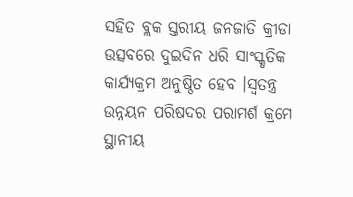ସହିତ ବ୍ଲକ ସ୍ତରୀୟ ଜନଜାତି କ୍ରୀଡା ଉତ୍ସବରେ ଦୁଇଦିନ ଧରି ସାଂସ୍କୃତିକ କାର୍ଯ୍ୟକ୍ରମ ଅନୁଷ୍ଠିତ ହେବ ।ସ୍ୱତନ୍ତ୍ର ଉନ୍ନୟନ ପରିଷଦର ପରାମର୍ଶ କ୍ରମେ ସ୍ଥାନୀୟ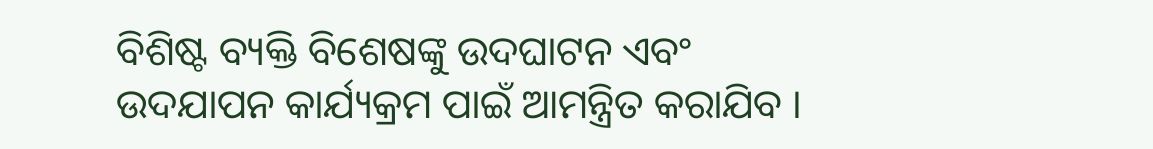ବିଶିଷ୍ଟ ବ୍ୟକ୍ତି ବିଶେଷଙ୍କୁ ଉଦଘାଟନ ଏବଂ ଉଦଯାପନ କାର୍ଯ୍ୟକ୍ରମ ପାଇଁ ଆମନ୍ତ୍ରିତ କରାଯିବ ।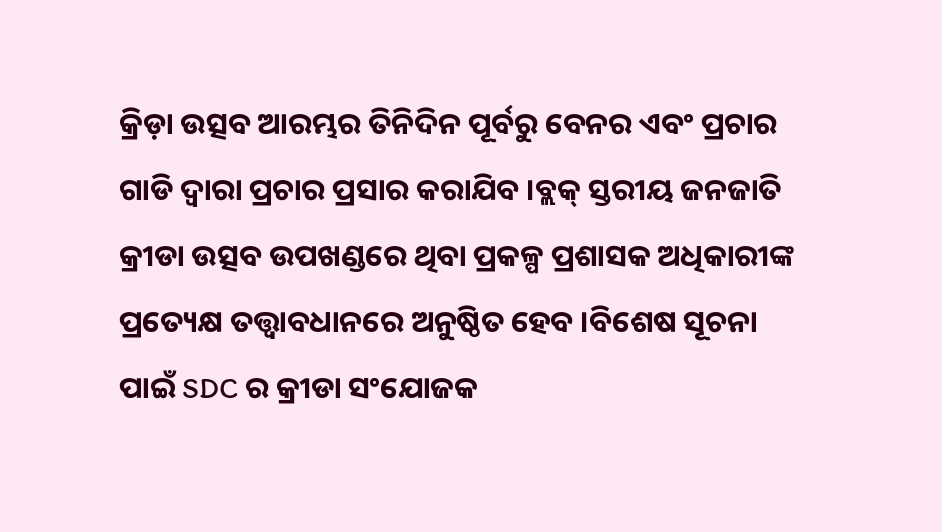କ୍ରିଡ଼ା ଉତ୍ସବ ଆରମ୍ଭର ତିନିଦିନ ପୂର୍ବରୁ ବେନର ଏବଂ ପ୍ରଚାର ଗାଡି ଦ୍ୱାରା ପ୍ରଚାର ପ୍ରସାର କରାଯିବ ।ବ୍ଲକ୍ ସ୍ତରୀୟ ଜନଜାତି କ୍ରୀଡା ଉତ୍ସବ ଉପଖଣ୍ଡରେ ଥିବା ପ୍ରକଳ୍ପ ପ୍ରଶାସକ ଅଧିକାରୀଙ୍କ ପ୍ରତ୍ୟେକ୍ଷ ତତ୍ତ୍ୱାବଧାନରେ ଅନୁଷ୍ଠିତ ହେବ ।ବିଶେଷ ସୂଚନା ପାଇଁ SDC ର କ୍ରୀଡା ସଂଯୋଜକ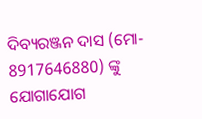ଦିବ୍ୟରଞ୍ଜନ ଦାସ (ମୋ- 8917646880) ଙ୍କୁ ଯୋଗାଯୋଗ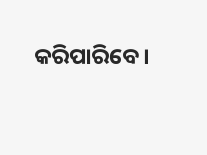କରିପାରିବେ।